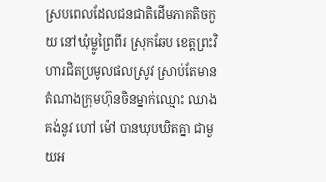ស្របពេលដែលជនជាតិដើមភាគតិចកួយ នៅឃុំម្លូព្រៃពីរ ស្រុកឆែប ខេត្តព្រះវិហារជិតប្រមូលផលស្រូវ ស្រាប់តែមានតំណាងក្រុមហ៊ុនចិនម្នាក់ឈ្មោះ ឈាង គង់នូវ ហៅ ម៉ៅ បានឃុបឃិតគ្នា ជាមួយអ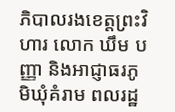ភិបាលរងខេត្តព្រះវិហារ លោក ឃឹម បញ្ញា និងអាជ្ញាធរភូមិឃុំគំរាម ពលរដ្ឋ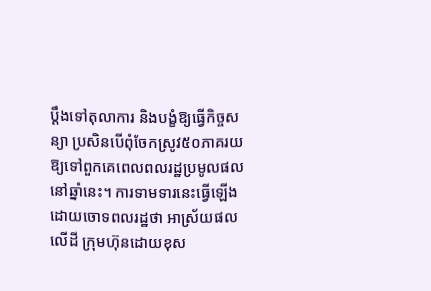ប្ដឹងទៅតុលាការ និងបង្ខំឱ្យធ្វើកិច្ចសន្យា ប្រសិនបើពុំចែកស្រូវ៥០ភាគរយ ឱ្យទៅពួកគេពេលពលរដ្ឋប្រមូលផលនៅឆ្នាំនេះ។ ការទាមទារនេះធ្វើឡើង ដោយចោទពលរដ្ឋថា អាស្រ័យផលលើដី ក្រុមហ៊ុនដោយខុស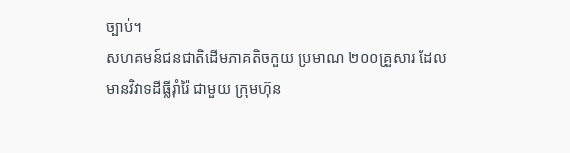ច្បាប់។
សហគមន៍ជនជាតិដើមភាគតិចកួយ ប្រមាណ ២០០គ្រួសារ ដែលមានវិវាទដីធ្លីរ៉ាំរ៉ៃ ជាមួយ ក្រុមហ៊ុន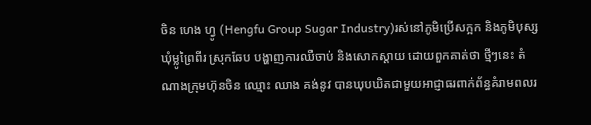ចិន ហេង ហ្វូ (Hengfu Group Sugar Industry)រស់នៅភូមិប្រើសក្អក និងភូមិបុស្ស ឃុំម្លូព្រៃពីរ ស្រុកឆែប បង្ហាញការឈឺចាប់ និងសោកស្ដាយ ដោយពួកគាត់ថា ថ្មីៗនេះ តំណាងក្រុមហ៊ុនចិន ឈ្មោះ ឈាង គង់នូវ បានឃុបឃិតជាមួយអាជ្ញាធរពាក់ព័ន្ធគំរាមពលរ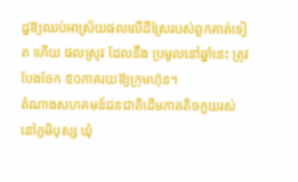ដ្ឋឱ្យឈប់អាស្រ័យផលលើដីស្រែរបស់ពួកគាត់ទៀត ហើយ ផលស្រូវ ដែលនឹង ប្រមូលនៅឆ្នាំនេះ ត្រូវបែងចែក ៥០ភាគរយឱ្យក្រុមហ៊ុន។
តំណាងសហគមន៍ជនជាតិដើមភាគតិចកួយរស់នៅភូមិបុស្ស ឃុំ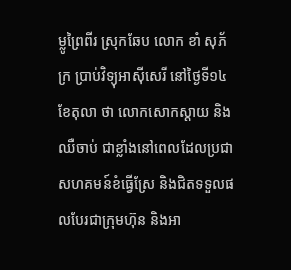ម្លូព្រៃពីរ ស្រុកឆែប លោក ខាំ សុភ័ក្រ ប្រាប់វិទ្យុអាស៊ីសេរី នៅថ្ងៃទី១៤ ខែតុលា ថា លោកសោកស្ដាយ និងឈឺចាប់ ជាខ្លាំងនៅពេលដែលប្រជាសហគមន៍ខំធ្វើស្រែ និងជិតទទួលផលបែរជាក្រុមហ៊ុន និងអា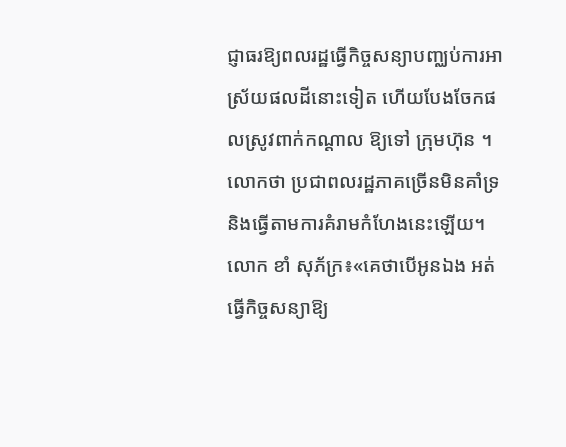ជ្ញាធរឱ្យពលរដ្ឋធ្វើកិច្ចសន្យាបញ្ឈប់ការអាស្រ័យផលដីនោះទៀត ហើយបែងចែកផលស្រូវពាក់កណ្ដាល ឱ្យទៅ ក្រុមហ៊ុន ។ លោកថា ប្រជាពលរដ្ឋភាគច្រើនមិនគាំទ្រ និងធ្វើតាមការគំរាមកំហែងនេះឡើយ។
លោក ខាំ សុភ័ក្រ៖«គេថាបើអូនឯង អត់ធ្វើកិច្ចសន្យាឱ្យ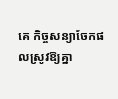គេ កិច្ចសន្យាចែកផលស្រូវឱ្យគ្នា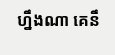ហ្នឹងណា គេនឹ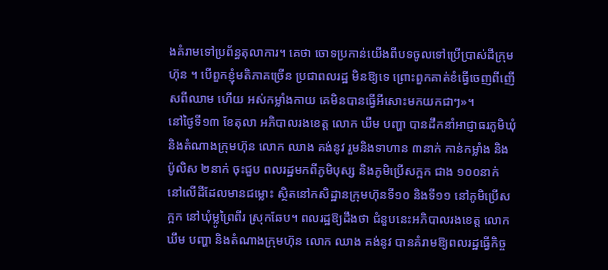ងគំរាមទៅប្រព័ន្ធតុលាការ។ គេថា ចោទប្រកាន់យើងពីបទចូលទៅប្រើប្រាស់ដីក្រុមហ៊ុន ។ បើពួកខ្ញុំមតិភាគច្រើន ប្រជាពលរដ្ឋ មិនឱ្យទេ ព្រោះពួកគាត់ខំធ្វើចេញពីញើសពីឈាម ហើយ អស់កម្លាំងកាយ គេមិនបានធ្វើអីសោះមកយកជាៗ»។
នៅថ្ងៃទី១៣ ខែតុលា អភិបាលរងខេត្ត លោក ឃឹម បញ្ហា បានដឹកនាំអាជ្ញាធរភូមិឃុំ និងតំណាងក្រុមហ៊ុន លោក ឈាង គង់នូវ រួមនិងទាហាន ៣នាក់ កាន់កម្លាំង និងប៉ូលិស ២នាក់ ចុះជួប ពលរដ្ឋមកពីភូមិបុស្ស និងភូមិប្រើសក្អក ជាង ១០០នាក់ នៅលើដីដែលមានជម្លោះ ស្ថិតនៅកសិដ្ឋានក្រុមហ៊ុនទី១០ និងទី១១ នៅភូមិប្រើសក្អក នៅឃុំម្លូព្រៃពីរ ស្រុកឆែប។ ពលរដ្ឋឱ្យដឹងថា ជំនួបនេះអភិបាលរងខេត្ត លោក ឃឹម បញ្ហា និងតំណាងក្រុមហ៊ុន លោក ឈាង គង់នូវ បានគំរាមឱ្យពលរដ្ឋធ្វើកិច្ច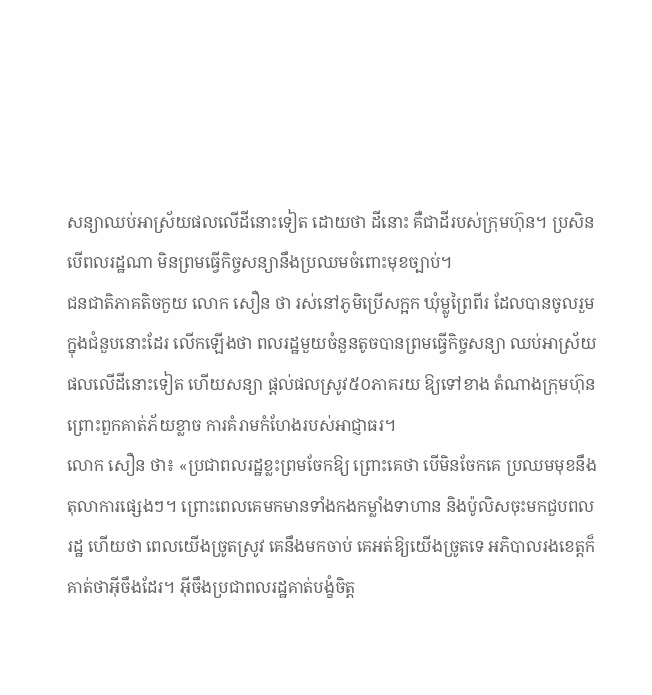សន្យាឈប់អាស្រ័យផលលើដីនោះទៀត ដោយថា ដីនោះ គឺជាដីរបស់ក្រុមហ៊ុន។ ប្រសិនបើពលរដ្ឋណា មិនព្រមធ្វើកិច្ចសន្យានឹងប្រឈមចំពោះមុខច្បាប់។
ជនជាតិភាគតិចកួយ លោក សឿន ថា រស់នៅភូមិប្រើសក្អក ឃុំម្លូព្រៃពីរ ដែលបានចូលរួម ក្នុងជំនួបនោះដែរ លើកឡើងថា ពលរដ្ឋមួយចំនួនតូចបានព្រមធ្វើកិច្ចសន្យា ឈប់អាស្រ័យផលលើដីនោះទៀត ហើយសន្យា ផ្ដល់ផលស្រូវ៥០ភាគរយ ឱ្យទៅខាង តំណាងក្រុមហ៊ុន ព្រោះពួកគាត់ភ័យខ្លាច ការគំរាមកំហែងរបស់អាជ្ញាធរ។
លោក សឿន ថា៖ «ប្រជាពលរដ្ឋខ្លះព្រមចែកឱ្យ ព្រោះគេថា បើមិនចែកគេ ប្រឈមមុខនឹងតុលាការផ្សេងៗ។ ព្រោះពេលគេមកមានទាំងកងកម្លាំងទាហាន និងប៉ូលិសចុះមកជួបពលរដ្ឋ ហើយថា ពេលយើងច្រូតស្រូវ គេនឹងមកចាប់ គេអត់ឱ្យយើងច្រូតទេ អភិបាលរងខេត្តក៏គាត់ថាអ៊ីចឹងដែរ។ អ៊ីចឹងប្រជាពលរដ្ឋគាត់បង្ខំចិត្ត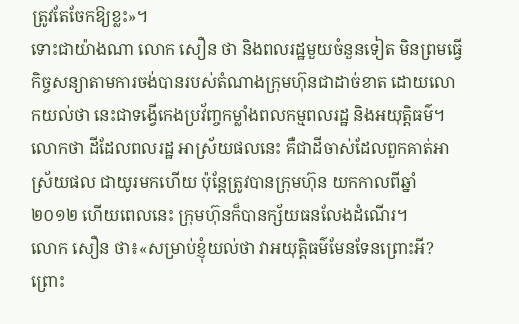ត្រូវតែចែកឱ្យខ្លះ»។
ទោះជាយ៉ាងណា លោក សឿន ថា និងពលរដ្ឋមួយចំនួនទៀត មិនព្រមធ្វើកិច្ចសន្យាតាមការចង់បានរបស់តំណាងក្រុមហ៊ុនជាដាច់ខាត ដោយលោកយល់ថា នេះជាទង្វើកេងប្រវ័ញ្ចកម្លាំងពលកម្មពលរដ្ឋ និងអយុត្តិធម៌។ លោកថា ដីដែលពលរដ្ឋ អាស្រ័យផលនេះ គឺជាដីចាស់ដែលពួកគាត់អាស្រ័យផល ជាយូរមកហើយ ប៉ុន្តែត្រូវបានក្រុមហ៊ុន យកកាលពីឆ្នាំ២០១២ ហើយពេលនេះ ក្រុមហ៊ុនក៏បានក្ស័យធនលែងដំណើរ។
លោក សឿន ថា៖«សម្រាប់ខ្ញុំយល់ថា វាអយុត្តិធម៌មែនទែនព្រោះអី?ព្រោះ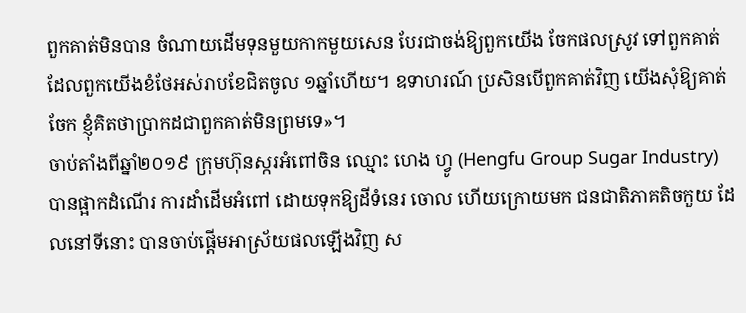ពួកគាត់មិនបាន ចំណាយដើមទុនមួយកាកមួយសេន បែរជាចង់ឱ្យពួកយើង ចែកផលស្រូវ ទៅពួកគាត់ ដែលពួកយើងខំថែអស់រាបខែជិតចូល ១ឆ្នាំហើយ។ ឧទាហរណ៍ ប្រសិនបើពួកគាត់វិញ យើងសុំឱ្យគាត់ចែក ខ្ញុំគិតថាប្រាកដជាពួកគាត់មិនព្រមទេ»។
ចាប់តាំងពីឆ្នាំ២០១៩ ក្រុមហ៊ុនស្ករអំពៅចិន ឈ្មោះ ហេង ហ្វូ (Hengfu Group Sugar Industry) បានផ្អាកដំណើរ ការដាំដើមអំពៅ ដោយទុកឱ្យដីទំនេរ ចោល ហើយក្រោយមក ជនជាតិភាគតិចកួយ ដែលនៅទីនោះ បានចាប់ផ្ដើមអាស្រ័យផលឡើងវិញ ស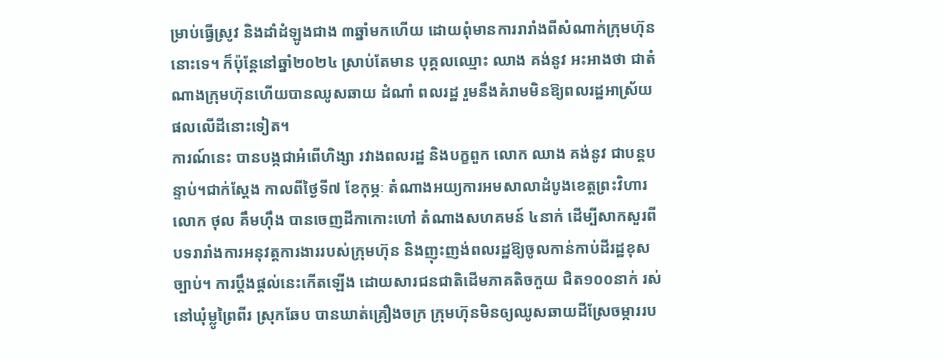ម្រាប់ធ្វើស្រូវ និងដាំដំឡូងជាង ៣ឆ្នាំមកហើយ ដោយពុំមានការរារាំងពីសំណាក់ក្រុមហ៊ុននោះទេ។ ក៏ប៉ុន្តែនៅឆ្នាំ២០២៤ ស្រាប់តែមាន បុគ្គលឈ្មោះ ឈាង គង់នូវ អះអាងថា ជាតំណាងក្រុមហ៊ុនហើយបានឈូសឆាយ ដំណាំ ពលរដ្ឋ រួមនឹងគំរាមមិនឱ្យពលរដ្ឋអាស្រ័យផលលើដីនោះទៀត។
ការណ៍នេះ បានបង្កជាអំពើហិង្សា រវាងពលរដ្ឋ និងបក្ខពួក លោក ឈាង គង់នូវ ជាបន្តបន្ទាប់។ជាក់ស្ដែង កាលពីថ្ងៃទី៧ ខែកុម្ភៈ តំណាងអយ្យការអមសាលាដំបូងខេត្តព្រះវិហារ លោក ថុល គឹមហ៊ឹង បានចេញដីកាកោះហៅ តំណាងសហគមន៍ ៤នាក់ ដើម្បីសាកសួរពីបទរារាំងការអនុវត្តការងាររបស់ក្រុមហ៊ុន និងញុះញង់ពលរដ្ឋឱ្យចូលកាន់កាប់ដីរដ្ឋខុសច្បាប់។ ការប្តឹងផ្តល់នេះកើតឡើង ដោយសារជនជាតិដើមភាគតិចកួយ ជិត១០០នាក់ រស់នៅឃុំម្លូព្រៃពីរ ស្រុកឆែប បានឃាត់គ្រឿងចក្រ ក្រុមហ៊ុនមិនឲ្យឈូសឆាយដីស្រែចម្ការរប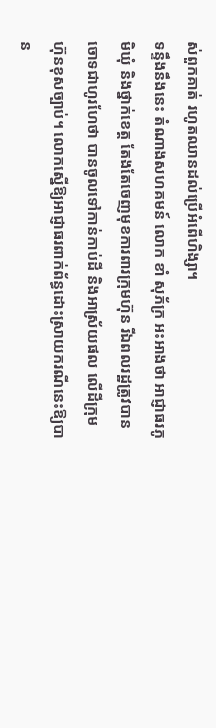ស់ពួកគាត់ រហូតឈានដល់ប្រើអំពើហិង្សា។
ទន្ទឹងនឹងនេះ តំណាងសហគមន៍ លោក ខាំ សុភ័ក្រ អះអាងថា អាជ្ញាធរភូមិឃុំ និងថ្នាក់ខេត្ត តែងតែចេញមុខការពារក្រុមហ៊ុន រីឯពលរដ្ឋត្រូវបាន ចោទជាហូរហែថា បានចូលទៅកាន់កាប់ដី និងអាស្រ័យផល លើដីក្រុមហ៊ុនខុសច្បាប់។ លោកស្នើឱ្យអាជ្ញាធរពាក់ព័ន្ធដោះស្រាយករណីនេះឱ្យបាន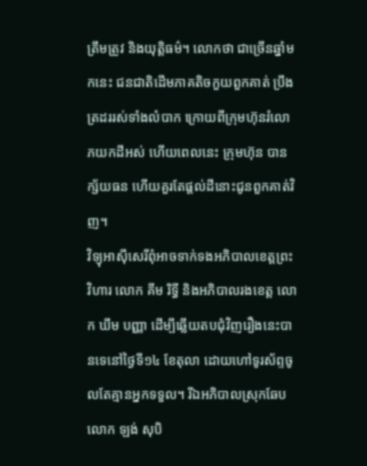ត្រឹមត្រូវ និងយុត្តិធម៌។ លោកថា ជាច្រើនឆ្នាំមកនេះ ជនជាតិដើមភាគតិចកួយពួកគាត់ ប្រឹងត្រដររស់ទាំងលំបាក ក្រោយពីក្រុមហ៊ុនរំលោភយកដីអស់ ហើយពេលនេះ ក្រុមហ៊ុន បានក្ស័យធន ហើយគួរតែផ្ដល់ដីនោះជូនពួកគាត់វិញ។
វិទ្យុអាស៊ីសេរីពុំអាចទាក់ទងអភិបាលខេត្តព្រះវិហារ លោក គីម រិទ្ធី និងអភិបាលរងខេត្ត លោក ឃឹម បញ្ញា ដើម្បីឆ្លើយតបជុំវិញរឿងនេះបានទេនៅថ្ងៃទី១៤ ខែតុលា ដោយហៅទូរស័ព្ទចូលតែគ្មានអ្នកទទួល។ រីឯអភិបាលស្រុកឆែប លោក ឡង់ សុបិ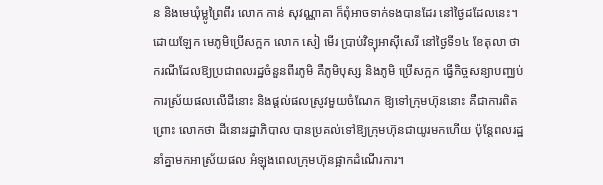ន និងមេឃុំម្លូព្រៃពីរ លោក កាន់ សុវណ្ណាគា ក៏ពុំអាចទាក់ទងបានដែរ នៅថ្ងៃដដែលនេះ។
ដោយឡែក មេភូមិប្រើសក្អក លោក សៀ មើរ ប្រាប់វិទ្យុអាស៊ីសេរី នៅថ្ងៃទី១៤ ខែតុលា ថា ករណីដែលឱ្យប្រជាពលរដ្ឋចំនួនពីរភូមិ គឺភូមិបុស្ស និងភូមិ ប្រើសក្អក ធ្វើកិច្ចសន្យាបញ្ឈប់ការស្រ័យផលលើដីនោះ និងផ្ដល់ផលស្រូវមួយចំណែក ឱ្យទៅក្រុមហ៊ុននោះ គឺជាការពិត ព្រោះ លោកថា ដីនោះរដ្ឋាភិបាល បានប្រគល់ទៅឱ្យក្រុមហ៊ុនជាយូរមកហើយ ប៉ុន្តែពលរដ្ឋនាំគ្នាមកអាស្រ័យផល អំឡុងពេលក្រុមហ៊ុនផ្អាកដំណើរការ។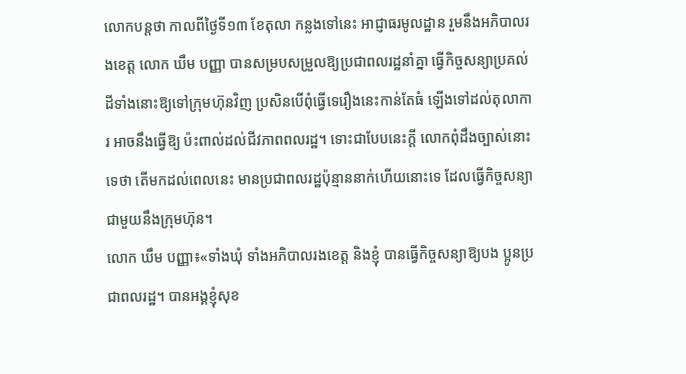លោកបន្តថា កាលពីថ្ងៃទី១៣ ខែតុលា កន្លងទៅនេះ អាជ្ញាធរមូលដ្ឋាន រួមនឹងអភិបាលរងខេត្ត លោក ឃឹម បញ្ញា បានសម្របសម្រួលឱ្យប្រជាពលរដ្ឋនាំគ្នា ធ្វើកិច្ចសន្យាប្រគល់ដីទាំងនោះឱ្យទៅក្រុមហ៊ុនវិញ ប្រសិនបើពុំធ្វើទេរឿងនេះកាន់តែធំ ឡើងទៅដល់តុលាការ អាចនឹងធ្វើឱ្យ ប៉ះពាល់ដល់ជីវភាពពលរដ្ឋ។ ទោះជាបែបនេះក្ដី លោកពុំដឹងច្បាស់នោះទេថា តើមកដល់ពេលនេះ មានប្រជាពលរដ្ឋប៉ុន្មាននាក់ហើយនោះទេ ដែលធ្វើកិច្ចសន្យាជាមួយនឹងក្រុមហ៊ុន។
លោក ឃឹម បញ្ញា៖«ទាំងឃុំ ទាំងអភិបាលរងខេត្ត និងខ្ញុំ បានធ្វើកិច្ចសន្យាឱ្យបង ប្អូនប្រជាពលរដ្ឋ។ បានអង្គខ្ញុំសុខ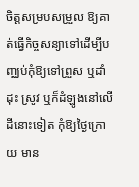ចិត្តសម្របសម្រួល ឱ្យគាត់ធ្វើកិច្ចសន្យាទៅដើម្បីបញ្ឈប់កុំឱ្យទៅព្រួស ឬដាំដុះ ស្រូវ ឬក៏ដំឡូងនៅលើដីនោះទៀត កុំឱ្យថ្ងៃក្រោយ មាន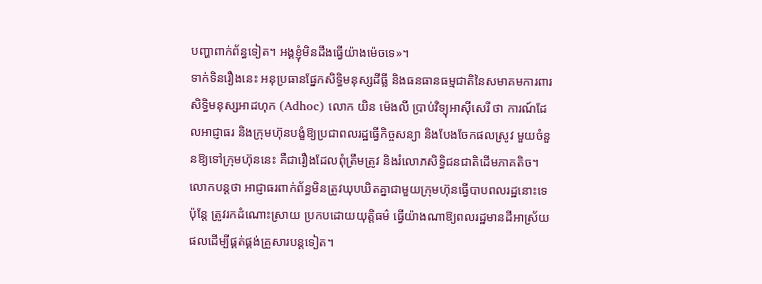បញ្ហាពាក់ព័ន្ធទៀត។ អង្គខ្ញុំមិនដឹងធ្វើយ៉ាងម៉េចទេ»។
ទាក់ទិនរឿងនេះ អនុប្រធានផ្នែកសិទ្ធិមនុស្សដីធ្លី និងធនធានធម្មជាតិនៃសមាគមការពារសិទ្ធិមនុស្សអាដហុក (Adhoc) លោក យិន ម៉េងលី ប្រាប់វិទ្យុអាស៊ីសេរី ថា ការណ៍ដែលអាជ្ញាធរ និងក្រុមហ៊ុនបង្ខំឱ្យប្រជាពលរដ្ឋធ្វើកិច្ចសន្យា និងបែងចែកផលស្រូវ មួយចំនួនឱ្យទៅក្រុមហ៊ុននេះ គឺជារឿងដែលពុំត្រឹមត្រូវ និងរំលោភសិទ្ធិជនជាតិដើមភាគតិច។ លោកបន្តថា អាជ្ញាធរពាក់ព័ន្ធមិនត្រូវឃុបឃិតគ្នាជាមួយក្រុមហ៊ុនធ្វើបាបពលរដ្ឋនោះទេ ប៉ុន្តែ ត្រូវរកដំណោះស្រាយ ប្រកបដោយយុត្តិធម៌ ធ្វើយ៉ាងណាឱ្យពលរដ្ឋមានដីអាស្រ័យផលដើម្បីផ្គត់ផ្គង់គ្រួសារបន្តទៀត។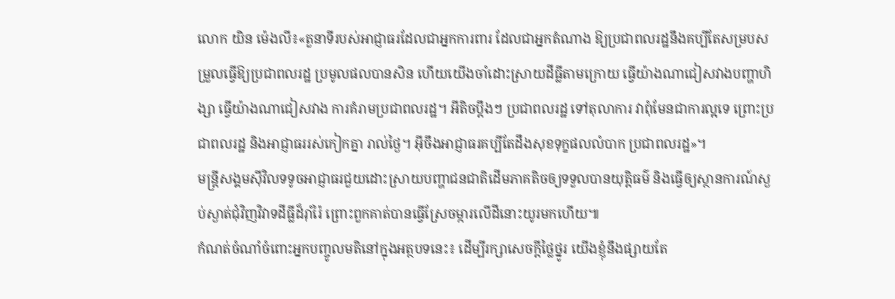លោក យិន ម៉េងលី៖«តួនាទីរបស់អាជ្ញាធរដែលជាអ្នកការពារ ដែលជាអ្នកតំណាង ឱ្យប្រជាពលរដ្ឋនឹងគប្បីតែសម្របសម្រួលធ្វើឱ្យប្រជាពលរដ្ឋ ប្រមូលផលបានសិន ហើយយើងចាំដោះស្រាយដីធ្លីតាមក្រោយ ធ្វើយ៉ាងណាជៀសវាងបញ្ហាហិង្សា ធ្វើយ៉ាងណាជៀសវាង ការគំរាមប្រជាពលរដ្ឋ។ អីតិចប្ដឹងៗ ប្រជាពលរដ្ឋ ទៅតុលាការ វាពុំមែនជាការល្អទេ ព្រោះប្រជាពលរដ្ឋ និងអាជ្ញាធររស់កៀកគ្នា រាល់ថ្ងៃ។ អ៊ីចឹងអាជ្ញាធរគប្បីតែដឹងសុខទុក្ខផលលំបាក ប្រជាពលរដ្ឋ»។
មន្ត្រីសង្គមស៊ីវិលទទូចអាជ្ញាធរជួយដោះស្រាយបញ្ហាជនជាតិដើមភាគតិចឲ្យទទួលបានយុត្តិធម៌ និងធ្វើឲ្យស្ថានការណ៍ស្ងប់ស្ងាត់ជុំវិញវិវាទដីធ្លីដ៏រ៉ាំរ៉ៃ ព្រោះពួកគាត់បានធ្វើស្រែចម្ការលើដីនោះយូរមកហើយ៕
កំណត់ចំណាំចំពោះអ្នកបញ្ចូលមតិនៅក្នុងអត្ថបទនេះ៖ ដើម្បីរក្សាសេចក្ដីថ្លៃថ្នូរ យើងខ្ញុំនឹងផ្សាយតែ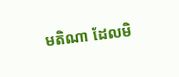មតិណា ដែលមិ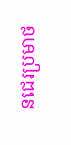នជេរប្រមាថ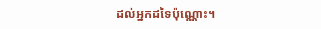ដល់អ្នកដទៃប៉ុណ្ណោះ។